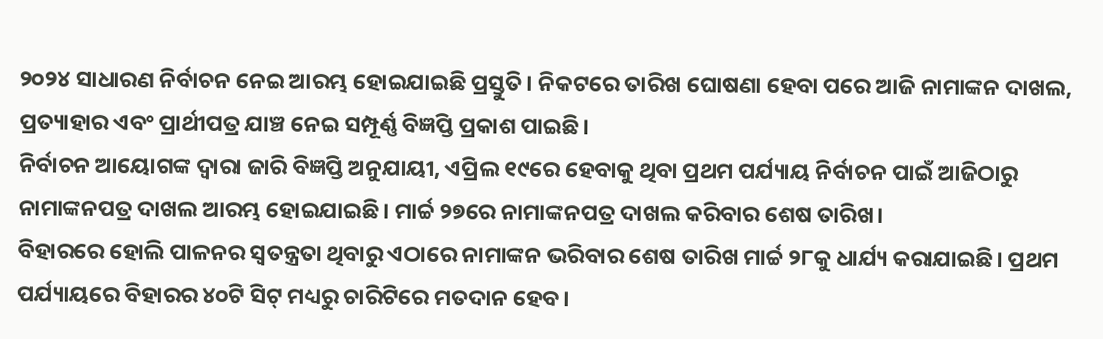୨୦୨୪ ସାଧାରଣ ନିର୍ବାଚନ ନେଇ ଆରମ୍ଭ ହୋଇଯାଇଛି ପ୍ରସ୍ତୁତି। ନିକଟରେ ତାରିଖ ଘୋଷଣା ହେବା ପରେ ଆଜି ନାମାଙ୍କନ ଦାଖଲ, ପ୍ରତ୍ୟାହାର ଏବଂ ପ୍ରାର୍ଥୀପତ୍ର ଯାଞ୍ଚ ନେଇ ସମ୍ପୂର୍ଣ୍ଣ ବିଜ୍ଞପ୍ତି ପ୍ରକାଶ ପାଇଛି।
ନିର୍ବାଚନ ଆୟୋଗଙ୍କ ଦ୍ୱାରା ଜାରି ବିଜ୍ଞପ୍ତି ଅନୁଯାୟୀ, ଏପ୍ରିଲ ୧୯ରେ ହେବାକୁ ଥିବା ପ୍ରଥମ ପର୍ଯ୍ୟାୟ ନିର୍ବାଚନ ପାଇଁ ଆଜିଠାରୁ ନାମାଙ୍କନପତ୍ର ଦାଖଲ ଆରମ୍ଭ ହୋଇଯାଇଛି। ମାର୍ଚ୍ଚ ୨୭ରେ ନାମାଙ୍କନପତ୍ର ଦାଖଲ କରିବାର ଶେଷ ତାରିଖ।
ବିହାରରେ ହୋଲି ପାଳନର ସ୍ୱତନ୍ତ୍ରତା ଥିବାରୁ ଏଠାରେ ନାମାଙ୍କନ ଭରିବାର ଶେଷ ତାରିଖ ମାର୍ଚ୍ଚ ୨୮କୁ ଧାର୍ଯ୍ୟ କରାଯାଇଛି। ପ୍ରଥମ ପର୍ଯ୍ୟାୟରେ ବିହାରର ୪୦ଟି ସିଟ୍ ମଧ୍ୟରୁ ଚାରିଟିରେ ମତଦାନ ହେବ।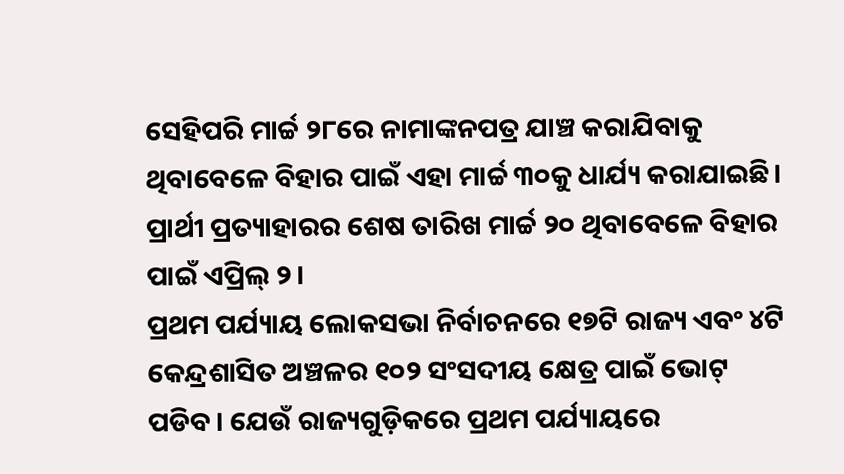ସେହିପରି ମାର୍ଚ୍ଚ ୨୮ରେ ନାମାଙ୍କନପତ୍ର ଯାଞ୍ଚ କରାଯିବାକୁ ଥିବାବେଳେ ବିହାର ପାଇଁ ଏହା ମାର୍ଚ୍ଚ ୩୦କୁ ଧାର୍ଯ୍ୟ କରାଯାଇଛି। ପ୍ରାର୍ଥୀ ପ୍ରତ୍ୟାହାରର ଶେଷ ତାରିଖ ମାର୍ଚ୍ଚ ୨୦ ଥିବାବେଳେ ବିହାର ପାଇଁ ଏପ୍ରିଲ୍ ୨।
ପ୍ରଥମ ପର୍ଯ୍ୟାୟ ଲୋକସଭା ନିର୍ବାଚନରେ ୧୭ଟି ରାଜ୍ୟ ଏବଂ ୪ଟି କେନ୍ଦ୍ରଶାସିତ ଅଞ୍ଚଳର ୧୦୨ ସଂସଦୀୟ କ୍ଷେତ୍ର ପାଇଁ ଭୋଟ୍ ପଡିବ। ଯେଉଁ ରାଜ୍ୟଗୁଡ଼ିକରେ ପ୍ରଥମ ପର୍ଯ୍ୟାୟରେ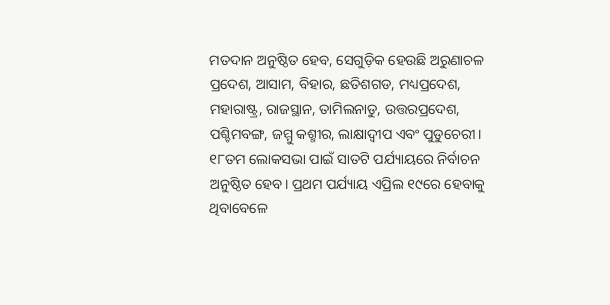ମତଦାନ ଅନୁଷ୍ଠିତ ହେବ, ସେଗୁଡ଼ିକ ହେଉଛି ଅରୁଣାଚଳ ପ୍ରଦେଶ, ଆସାମ, ବିହାର, ଛତିଶଗଡ, ମଧ୍ୟପ୍ରଦେଶ, ମହାରାଷ୍ଟ୍ର, ରାଜସ୍ଥାନ, ତାମିଲନାଡୁ, ଉତ୍ତରପ୍ରଦେଶ, ପଶ୍ଚିମବଙ୍ଗ, ଜମ୍ମୁ କଶ୍ମୀର, ଲାକ୍ଷାଦ୍ୱୀପ ଏବଂ ପୁଡୁଚେରୀ।
୧୮ତମ ଲୋକସଭା ପାଇଁ ସାତଟି ପର୍ଯ୍ୟାୟରେ ନିର୍ବାଚନ ଅନୁଷ୍ଠିତ ହେବ। ପ୍ରଥମ ପର୍ଯ୍ୟାୟ ଏପ୍ରିଲ ୧୯ରେ ହେବାକୁ ଥିବାବେଳେ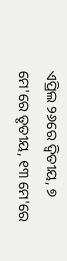ଏପ୍ରିଲ ୨୬ରେ ଦ୍ୱିତୀୟ, ୭ ମେ'ରେ ତୃତୀୟ, ୧୩ ମେ'ରେ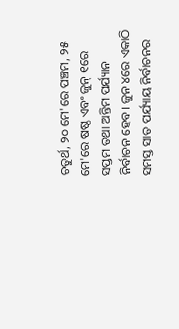ଚତୁର୍ଥ, ୨୦ ମେ'ରେ ପଞ୍ଚମ, ୨୫ ମେ'ରେ ଷଷ୍ଠ ଏବଂ ଜୁନ୍ ୧ରେ ସପ୍ତମ ତଥା ଅନ୍ତିମ ପର୍ଯ୍ୟାନ ନିର୍ବାଚନ ହେବ। ଜୁନ ୪ରେ ଏକାଠି ସମସ୍ତ ସାତ ପର୍ଯ୍ୟାୟ ନିର୍ବାଚନର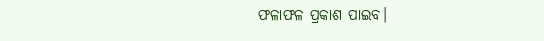ଫଳାଫଳ ପ୍ରକାଶ ପାଇବ।